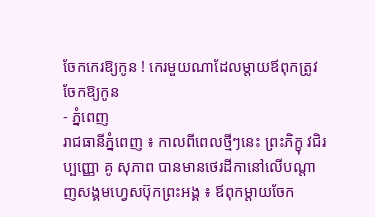ចែកកេរឱ្យកូន ! កេរមួយណាដែលម្តាយឪពុកត្រូវចែកឱ្យកូន
- ភ្នំពេញ
រាជធានីភ្នំពេញ ៖ កាលពីពេលថ្មីៗនេះ ព្រះភិក្ខុ វជិរប្បញ្ញោ គូ សុភាព បានមានថេរដីកានៅលើបណ្តាញសង្គមហ្វេសប៊ុកព្រះអង្គ ៖ ឪពុកម្តាយចែក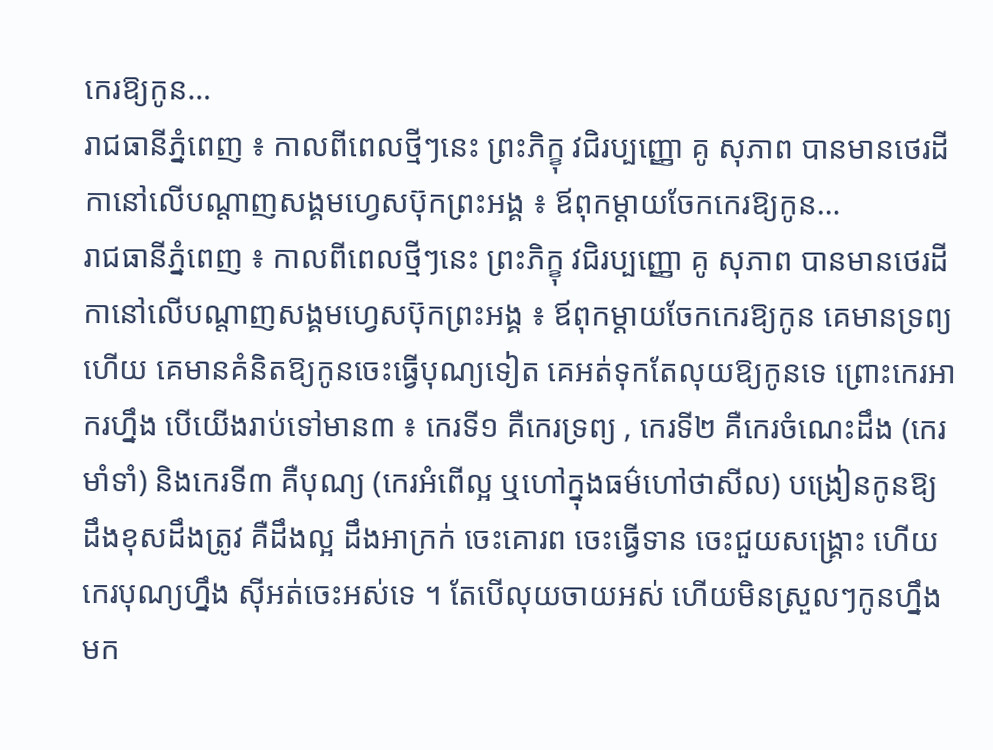កេរឱ្យកូន…
រាជធានីភ្នំពេញ ៖ កាលពីពេលថ្មីៗនេះ ព្រះភិក្ខុ វជិរប្បញ្ញោ គូ សុភាព បានមានថេរដីកានៅលើបណ្តាញសង្គមហ្វេសប៊ុកព្រះអង្គ ៖ ឪពុកម្តាយចែកកេរឱ្យកូន…
រាជធានីភ្នំពេញ ៖ កាលពីពេលថ្មីៗនេះ ព្រះភិក្ខុ វជិរប្បញ្ញោ គូ សុភាព បានមានថេរដីកានៅលើបណ្តាញសង្គមហ្វេសប៊ុកព្រះអង្គ ៖ ឪពុកម្តាយចែកកេរឱ្យកូន គេមានទ្រព្យហើយ គេមានគំនិតឱ្យកូនចេះធ្វើបុណ្យទៀត គេអត់ទុកតែលុយឱ្យកូនទេ ព្រោះកេរអាករហ្នឹង បើយើងរាប់ទៅមាន៣ ៖ កេរទី១ គឺកេរទ្រព្យ , កេរទី២ គឺកេរចំណេះដឹង (កេរមាំទាំ) និងកេរទី៣ គឺបុណ្យ (កេរអំពើល្អ ឬហៅក្នុងធម៌ហៅថាសីល) បង្រៀនកូនឱ្យដឹងខុសដឹងត្រូវ គឺដឹងល្អ ដឹងអាក្រក់ ចេះគោរព ចេះធ្វើទាន ចេះជួយសង្គ្រោះ ហើយកេរបុណ្យហ្នឹង ស៊ីអត់ចេះអស់ទេ ។ តែបើលុយចាយអស់ ហើយមិនស្រួលៗកូនហ្នឹងមក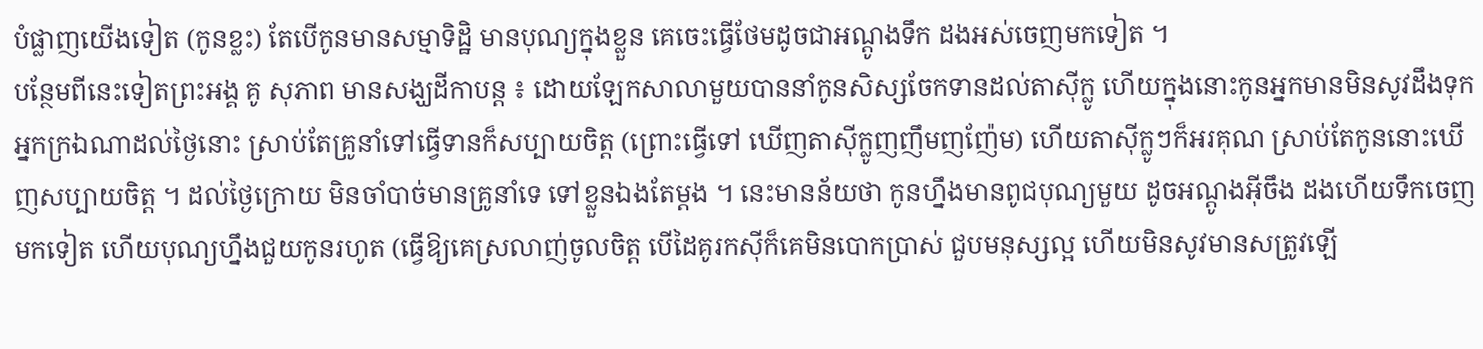បំផ្លាញយើងទៀត (កូនខ្លះ) តែបើកូនមានសម្មាទិដ្ឋិ មានបុណ្យក្នុងខ្លួន គេចេះធ្វើថែមដូចជាអណ្តូងទឹក ដងអស់ចេញមកទៀត ។
បន្ថែមពីនេះទៀតព្រះអង្គ គូ សុភាព មានសង្ឃដីកាបន្ត ៖ ដោយឡែកសាលាមួយបាននាំកូនសិស្សចែកទានដល់តាស៊ីក្លូ ហើយក្នុងនោះកូនអ្នកមានមិនសូវដឹងទុកអ្នកក្រឯណាដល់ថ្ងៃនោះ ស្រាប់តែគ្រូនាំទៅធ្វើទានក៏សប្បាយចិត្ត (ព្រោះធ្វើទៅ ឃើញតាស៊ីក្លូញញឹមញញ៉ែម) ហើយតាស៊ីក្លូៗក៏អរគុណ ស្រាប់តែកូននោះឃើញសប្បាយចិត្ត ។ ដល់ថ្ងៃក្រោយ មិនចាំបាច់មានគ្រូនាំទេ ទៅខ្លួនឯងតែម្តង ។ នេះមានន័យថា កូនហ្នឹងមានពូជបុណ្យមួយ ដូចអណ្តូងអ៊ីចឹង ដងហើយទឹកចេញមកទៀត ហើយបុណ្យហ្នឹងជួយកូនរហូត (ធ្វើឱ្យគេស្រលាញ់ចូលចិត្ត បើដៃគូរកស៊ីក៏គេមិនបោកប្រាស់ ជួបមនុស្សល្អ ហើយមិនសូវមានសត្រូវឡើ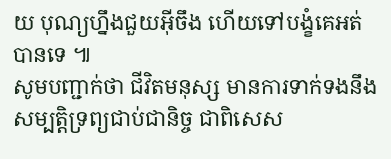យ បុណ្យហ្នឹងជួយអ៊ីចឹង ហើយទៅបង្ខំគេអត់បានទេ ៕
សូមបញ្ជាក់ថា ជីវិតមនុស្ស មានការទាក់ទងនឹងសម្បត្តិទ្រព្យជាប់ជានិច្ច ជាពិសេស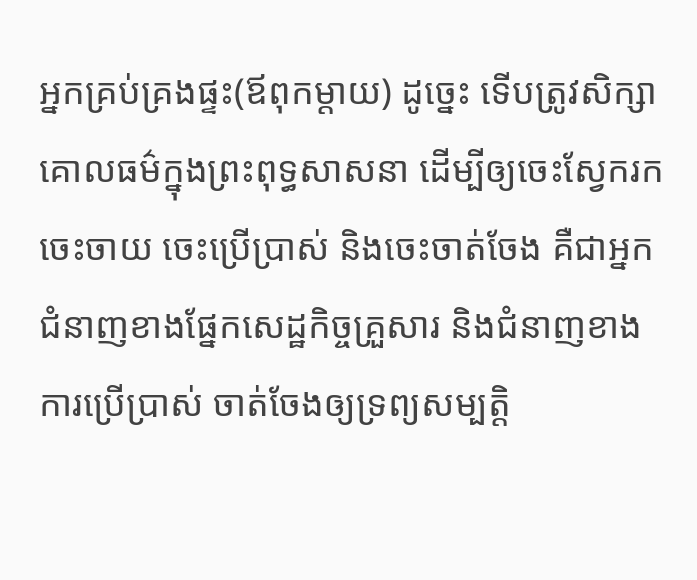អ្នកគ្រប់គ្រងផ្ទះ(ឪពុកម្តាយ) ដូច្នេះ ទើបត្រូវសិក្សាគោលធម៌ក្នុងព្រះពុទ្ធសាសនា ដើម្បីឲ្យចេះស្វែករក ចេះចាយ ចេះប្រើប្រាស់ និងចេះចាត់ចែង គឺជាអ្នកជំនាញខាងផ្នែកសេដ្ឋកិច្ចគ្រួសារ និងជំនាញខាងការប្រើប្រាស់ ចាត់ចែងឲ្យទ្រព្យសម្បត្តិ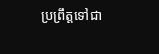ប្រព្រឹត្តទៅជា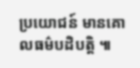ប្រយោជន៍ មានគោលធម៌បដិបត្តិ ៕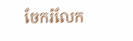ចែករំលែក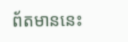ព័តមាននេះ